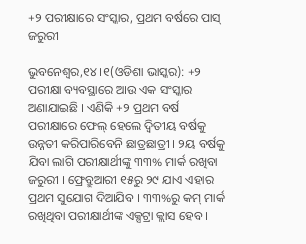+୨ ପରୀକ୍ଷାରେ ସଂସ୍କାର, ପ୍ରଥମ ବର୍ଷରେ ପାସ୍ ଜରୁରୀ

ଭୁବନେଶ୍ୱର,୧୪ ।୧(ଓଡିଶା ଭାସ୍କର): +୨ ପରୀକ୍ଷା ବ୍ୟବସ୍ଥାରେ ଆଉ ଏକ ସଂସ୍କାର ଅଣାଯାଇଛି । ଏଣିକି +୨ ପ୍ରଥମ ବର୍ଷ ପରୀକ୍ଷାରେ ଫେଲ୍ ହେଲେ ଦ୍ୱିତୀୟ ବର୍ଷକୁ ଉନ୍ନତୀ କରିପାରିବେନି ଛାତ୍ରଛାତ୍ରୀ । ୨ୟ ବର୍ଷକୁ ଯିବା ଲାଗି ପରୀକ୍ଷାର୍ଥୀଙ୍କୁ ୩୩% ମାର୍କ ରଖିବା ଜରୁରୀ । ଫ୍ରେବ୍ରୁଆରୀ ୧୫ରୁ ୨୯ ଯାଏ ଏହାର ପ୍ରଥମ ସୁଯୋଗ ଦିଆଯିବ । ୩୩%ରୁ କମ୍ ମାର୍କ ରଖିଥିବା ପରୀକ୍ଷାର୍ଥୀଙ୍କ ଏକ୍ସଟ୍ରା କ୍ଲାସ ହେବ ।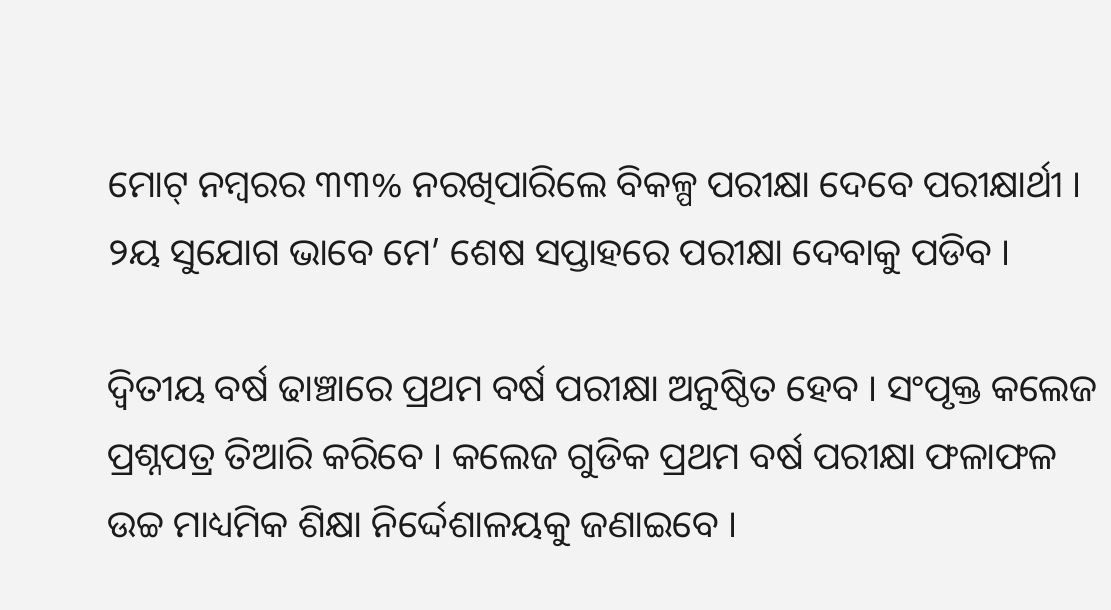ମୋଟ୍ ନମ୍ବରର ୩୩% ନରଖିପାରିଲେ ବିକଳ୍ପ ପରୀକ୍ଷା ଦେବେ ପରୀକ୍ଷାର୍ଥୀ । ୨ୟ ସୁଯୋଗ ଭାବେ ମେ’ ଶେଷ ସପ୍ତାହରେ ପରୀକ୍ଷା ଦେବାକୁ ପଡିବ ।

ଦ୍ୱିତୀୟ ବର୍ଷ ଢାଞ୍ଚାରେ ପ୍ରଥମ ବର୍ଷ ପରୀକ୍ଷା ଅନୁଷ୍ଠିତ ହେବ । ସଂପୃକ୍ତ କଲେଜ ପ୍ରଶ୍ନପତ୍ର ତିଆରି କରିବେ । କଲେଜ ଗୁଡିକ ପ୍ରଥମ ବର୍ଷ ପରୀକ୍ଷା ଫଳାଫଳ ଉଚ୍ଚ ମାଧ୍ୟମିକ ଶିକ୍ଷା ନିର୍ଦ୍ଦେଶାଳୟକୁ ଜଣାଇବେ ।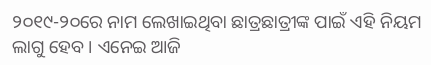୨୦୧୯-୨୦ରେ ନାମ ଲେଖାଇଥିବା ଛାତ୍ରଛାତ୍ରୀଙ୍କ ପାଇଁ ଏହି ନିୟମ ଲାଗୁ ହେବ । ଏନେଇ ଆଜି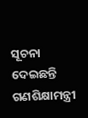ସୂଚନା ଦେଇଛନ୍ତି ଗଣଶିକ୍ଷାମନ୍ତ୍ରୀ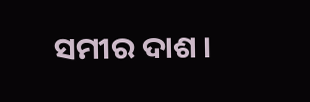ସମୀର ଦାଶ ।